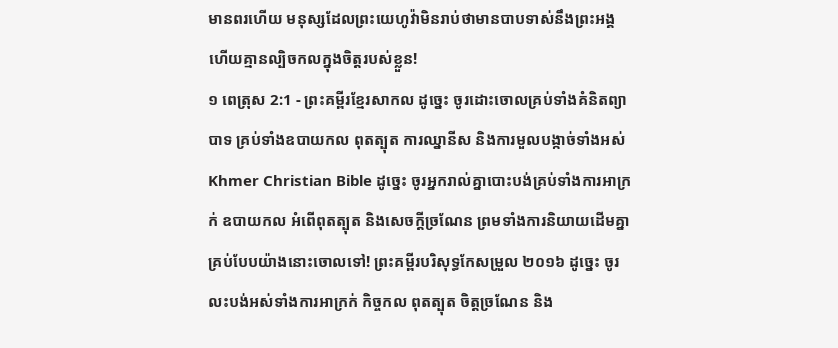មានពរហើយ មនុស្សដែលព្រះយេហូវ៉ាមិនរាប់ថាមានបាបទាស់នឹងព្រះអង្គ ហើយគ្មានល្បិចកលក្នុងចិត្តរបស់ខ្លួន!
១ ពេត្រុស 2:1 - ព្រះគម្ពីរខ្មែរសាកល ដូច្នេះ ចូរដោះចោលគ្រប់ទាំងគំនិតព្យាបាទ គ្រប់ទាំងឧបាយកល ពុតត្បុត ការឈ្នានីស និងការមួលបង្កាច់ទាំងអស់ Khmer Christian Bible ដូច្នេះ ចូរអ្នករាល់គ្នាបោះបង់គ្រប់ទាំងការអាក្រក់ ឧបាយកល អំពើពុតត្បុត និងសេចក្ដីច្រណែន ព្រមទាំងការនិយាយដើមគ្នាគ្រប់បែបយ៉ាងនោះចោលទៅ! ព្រះគម្ពីរបរិសុទ្ធកែសម្រួល ២០១៦ ដូច្នេះ ចូរលះបង់អស់ទាំងការអាក្រក់ កិច្ចកល ពុតត្បុត ចិត្តច្រណែន និង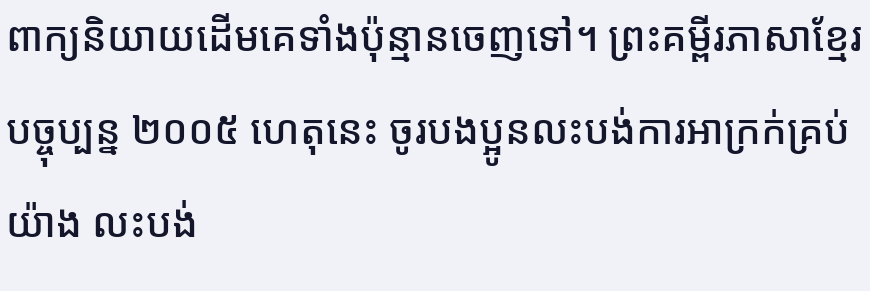ពាក្យនិយាយដើមគេទាំងប៉ុន្មានចេញទៅ។ ព្រះគម្ពីរភាសាខ្មែរបច្ចុប្បន្ន ២០០៥ ហេតុនេះ ចូរបងប្អូនលះបង់ការអាក្រក់គ្រប់យ៉ាង លះបង់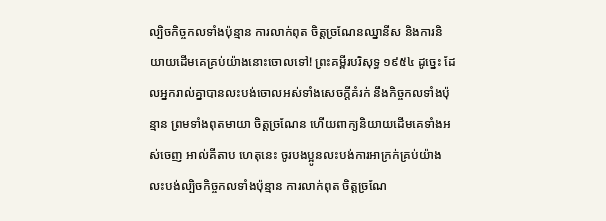ល្បិចកិច្ចកលទាំងប៉ុន្មាន ការលាក់ពុត ចិត្តច្រណែនឈ្នានីស និងការនិយាយដើមគេគ្រប់យ៉ាងនោះចោលទៅ! ព្រះគម្ពីរបរិសុទ្ធ ១៩៥៤ ដូច្នេះ ដែលអ្នករាល់គ្នាបានលះបង់ចោលអស់ទាំងសេចក្ដីគំរក់ នឹងកិច្ចកលទាំងប៉ុន្មាន ព្រមទាំងពុតមាយា ចិត្តច្រណែន ហើយពាក្យនិយាយដើមគេទាំងអស់ចេញ អាល់គីតាប ហេតុនេះ ចូរបងប្អូនលះបង់ការអាក្រក់គ្រប់យ៉ាង លះបង់ល្បិចកិច្ចកលទាំងប៉ុន្មាន ការលាក់ពុត ចិត្ដច្រណែ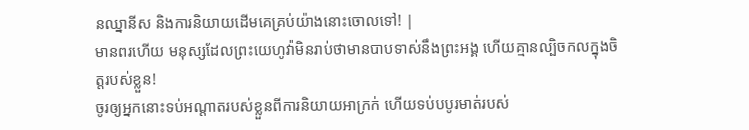នឈ្នានីស និងការនិយាយដើមគេគ្រប់យ៉ាងនោះចោលទៅ! |
មានពរហើយ មនុស្សដែលព្រះយេហូវ៉ាមិនរាប់ថាមានបាបទាស់នឹងព្រះអង្គ ហើយគ្មានល្បិចកលក្នុងចិត្តរបស់ខ្លួន!
ចូរឲ្យអ្នកនោះទប់អណ្ដាតរបស់ខ្លួនពីការនិយាយអាក្រក់ ហើយទប់បបូរមាត់របស់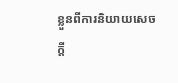ខ្លួនពីការនិយាយសេចក្ដី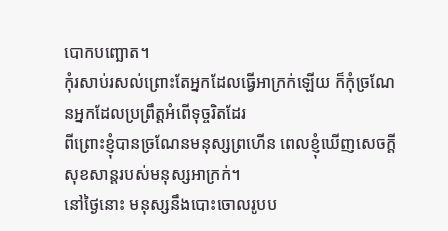បោកបញ្ឆោត។
កុំរសាប់រសល់ព្រោះតែអ្នកដែលធ្វើអាក្រក់ឡើយ ក៏កុំច្រណែនអ្នកដែលប្រព្រឹត្តអំពើទុច្ចរិតដែរ
ពីព្រោះខ្ញុំបានច្រណែនមនុស្សព្រហើន ពេលខ្ញុំឃើញសេចក្ដីសុខសាន្តរបស់មនុស្សអាក្រក់។
នៅថ្ងៃនោះ មនុស្សនឹងបោះចោលរូបប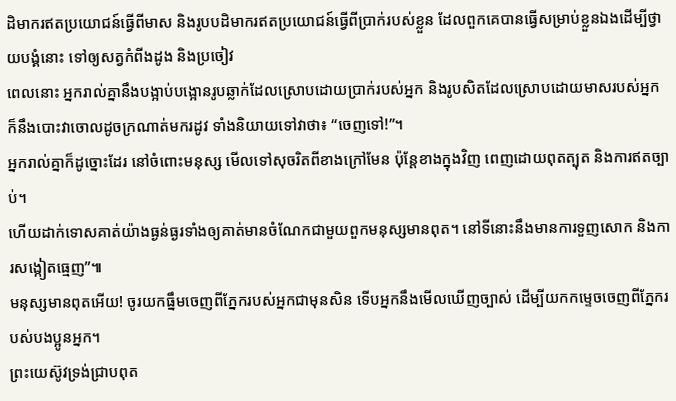ដិមាករឥតប្រយោជន៍ធ្វើពីមាស និងរូបបដិមាករឥតប្រយោជន៍ធ្វើពីប្រាក់របស់ខ្លួន ដែលពួកគេបានធ្វើសម្រាប់ខ្លួនឯងដើម្បីថ្វាយបង្គំនោះ ទៅឲ្យសត្វកំពីងដូង និងប្រចៀវ
ពេលនោះ អ្នករាល់គ្នានឹងបង្អាប់បង្អោនរូបឆ្លាក់ដែលស្រោបដោយប្រាក់របស់អ្នក និងរូបសិតដែលស្រោបដោយមាសរបស់អ្នក ក៏នឹងបោះវាចោលដូចក្រណាត់មករដូវ ទាំងនិយាយទៅវាថា៖ “ចេញទៅ!”។
អ្នករាល់គ្នាក៏ដូច្នោះដែរ នៅចំពោះមនុស្ស មើលទៅសុចរិតពីខាងក្រៅមែន ប៉ុន្តែខាងក្នុងវិញ ពេញដោយពុតត្បុត និងការឥតច្បាប់។
ហើយដាក់ទោសគាត់យ៉ាងធ្ងន់ធ្ងរទាំងឲ្យគាត់មានចំណែកជាមួយពួកមនុស្សមានពុត។ នៅទីនោះនឹងមានការទួញសោក និងការសង្កៀតធ្មេញ”៕
មនុស្សមានពុតអើយ! ចូរយកធ្នឹមចេញពីភ្នែករបស់អ្នកជាមុនសិន ទើបអ្នកនឹងមើលឃើញច្បាស់ ដើម្បីយកកម្ទេចចេញពីភ្នែករបស់បងប្អូនអ្នក។
ព្រះយេស៊ូវទ្រង់ជ្រាបពុត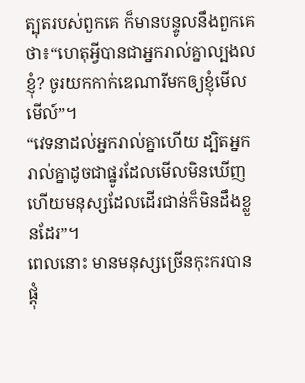ត្បុតរបស់ពួកគេ ក៏មានបន្ទូលនឹងពួកគេថា៖“ហេតុអ្វីបានជាអ្នករាល់គ្នាល្បងលខ្ញុំ? ចូរយកកាក់ឌេណារីមកឲ្យខ្ញុំមើលមើល៍”។
“វេទនាដល់អ្នករាល់គ្នាហើយ ដ្បិតអ្នករាល់គ្នាដូចជាផ្នូរដែលមើលមិនឃើញ ហើយមនុស្សដែលដើរជាន់ក៏មិនដឹងខ្លួនដែរ”។
ពេលនោះ មានមនុស្សច្រើនកុះករបានផ្ដុំ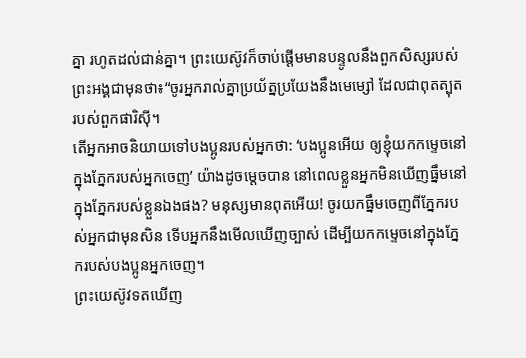គ្នា រហូតដល់ជាន់គ្នា។ ព្រះយេស៊ូវក៏ចាប់ផ្ដើមមានបន្ទូលនឹងពួកសិស្សរបស់ព្រះអង្គជាមុនថា៖“ចូរអ្នករាល់គ្នាប្រយ័ត្នប្រយែងនឹងមេម្សៅ ដែលជាពុតត្បុតរបស់ពួកផារិស៊ី។
តើអ្នកអាចនិយាយទៅបងប្អូនរបស់អ្នកថា: ‘បងប្អូនអើយ ឲ្យខ្ញុំយកកម្ទេចនៅក្នុងភ្នែករបស់អ្នកចេញ’ យ៉ាងដូចម្ដេចបាន នៅពេលខ្លួនអ្នកមិនឃើញធ្នឹមនៅក្នុងភ្នែករបស់ខ្លួនឯងផង? មនុស្សមានពុតអើយ! ចូរយកធ្នឹមចេញពីភ្នែករបស់អ្នកជាមុនសិន ទើបអ្នកនឹងមើលឃើញច្បាស់ ដើម្បីយកកម្ទេចនៅក្នុងភ្នែករបស់បងប្អូនអ្នកចេញ។
ព្រះយេស៊ូវទតឃើញ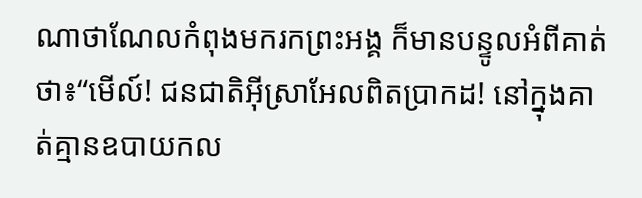ណាថាណែលកំពុងមករកព្រះអង្គ ក៏មានបន្ទូលអំពីគាត់ថា៖“មើល៍! ជនជាតិអ៊ីស្រាអែលពិតប្រាកដ! នៅក្នុងគាត់គ្មានឧបាយកល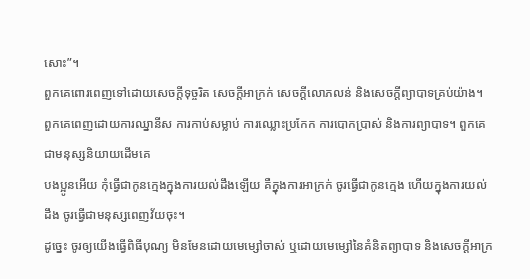សោះ”។
ពួកគេពោរពេញទៅដោយសេចក្ដីទុច្ចរិត សេចក្ដីអាក្រក់ សេចក្ដីលោភលន់ និងសេចក្ដីព្យាបាទគ្រប់យ៉ាង។ ពួកគេពេញដោយការឈ្នានីស ការកាប់សម្លាប់ ការឈ្លោះប្រកែក ការបោកប្រាស់ និងការព្យាបាទ។ ពួកគេជាមនុស្សនិយាយដើមគេ
បងប្អូនអើយ កុំធ្វើជាកូនក្មេងក្នុងការយល់ដឹងឡើយ គឺក្នុងការអាក្រក់ ចូរធ្វើជាកូនក្មេង ហើយក្នុងការយល់ដឹង ចូរធ្វើជាមនុស្សពេញវ័យចុះ។
ដូច្នេះ ចូរឲ្យយើងធ្វើពិធីបុណ្យ មិនមែនដោយមេម្សៅចាស់ ឬដោយមេម្សៅនៃគំនិតព្យាបាទ និងសេចក្ដីអាក្រ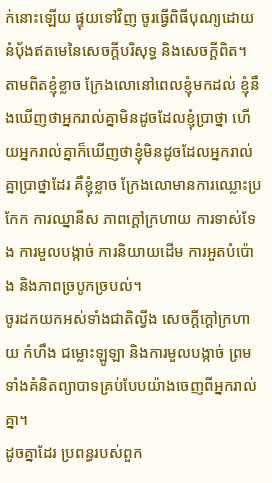ក់នោះឡើយ ផ្ទុយទៅវិញ ចូរធ្វើពិធីបុណ្យដោយនំប៉័ងឥតមេនៃសេចក្ដីបរិសុទ្ធ និងសេចក្ដីពិត។
តាមពិតខ្ញុំខ្លាច ក្រែងលោនៅពេលខ្ញុំមកដល់ ខ្ញុំនឹងឃើញថាអ្នករាល់គ្នាមិនដូចដែលខ្ញុំប្រាថ្នា ហើយអ្នករាល់គ្នាក៏ឃើញថាខ្ញុំមិនដូចដែលអ្នករាល់គ្នាប្រាថ្នាដែរ គឺខ្ញុំខ្លាច ក្រែងលោមានការឈ្លោះប្រកែក ការឈ្នានីស ភាពក្ដៅក្រហាយ ការទាស់ទែង ការមួលបង្កាច់ ការនិយាយដើម ការអួតបំប៉ោង និងភាពច្របូកច្របល់។
ចូរដកយកអស់ទាំងជាតិល្វីង សេចក្ដីក្ដៅក្រហាយ កំហឹង ជម្លោះឡូឡា និងការមួលបង្កាច់ ព្រមទាំងគំនិតព្យាបាទគ្រប់បែបយ៉ាងចេញពីអ្នករាល់គ្នា។
ដូចគ្នាដែរ ប្រពន្ធរបស់ពួក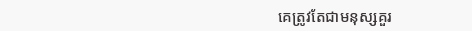គេត្រូវតែជាមនុស្សគួរ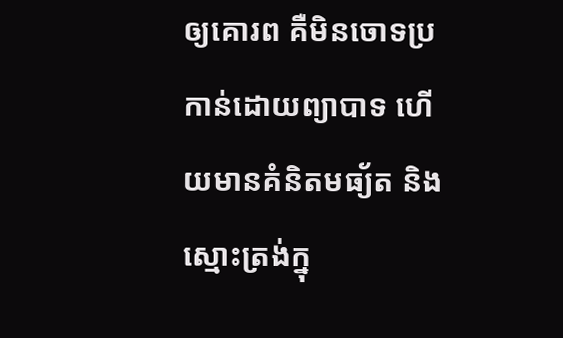ឲ្យគោរព គឺមិនចោទប្រកាន់ដោយព្យាបាទ ហើយមានគំនិតមធ្យ័ត និងស្មោះត្រង់ក្នុ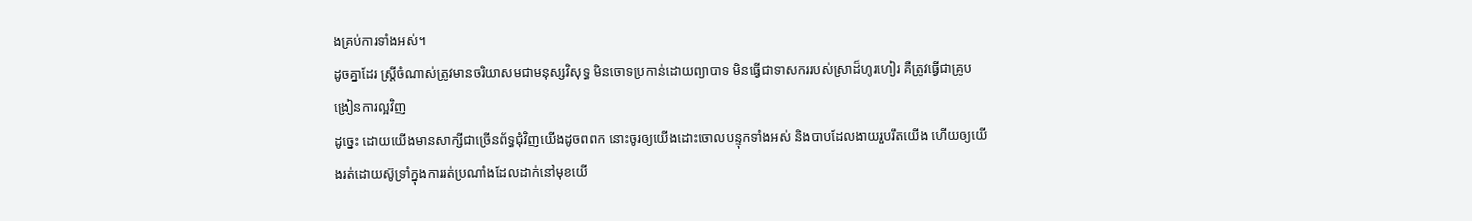ងគ្រប់ការទាំងអស់។
ដូចគ្នាដែរ ស្ត្រីចំណាស់ត្រូវមានចរិយាសមជាមនុស្សវិសុទ្ធ មិនចោទប្រកាន់ដោយព្យាបាទ មិនធ្វើជាទាសកររបស់ស្រាដ៏ហូរហៀរ គឺត្រូវធ្វើជាគ្រូបង្រៀនការល្អវិញ
ដូច្នេះ ដោយយើងមានសាក្សីជាច្រើនព័ទ្ធជុំវិញយើងដូចពពក នោះចូរឲ្យយើងដោះចោលបន្ទុកទាំងអស់ និងបាបដែលងាយរួបរឹតយើង ហើយឲ្យយើងរត់ដោយស៊ូទ្រាំក្នុងការរត់ប្រណាំងដែលដាក់នៅមុខយើ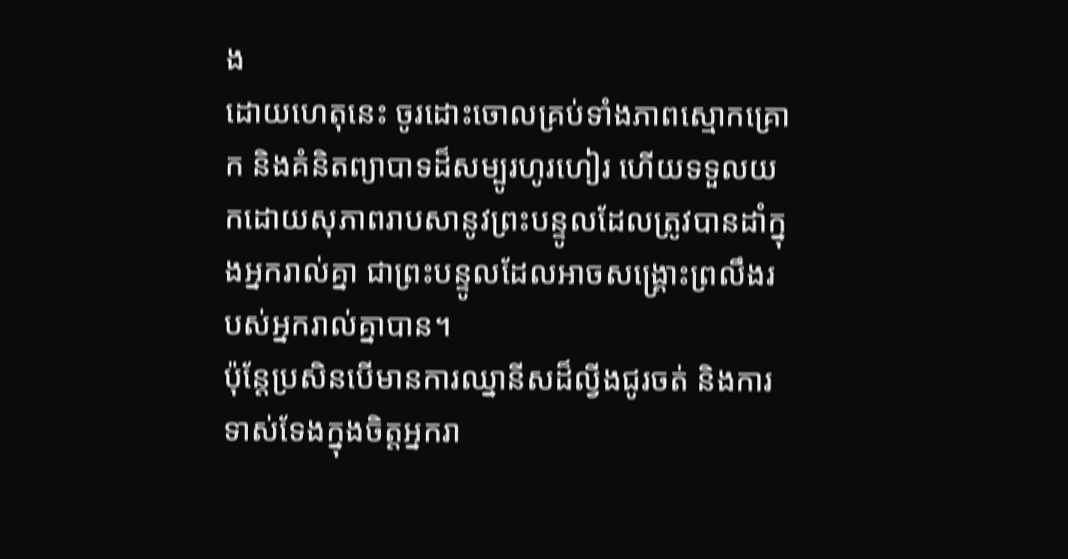ង
ដោយហេតុនេះ ចូរដោះចោលគ្រប់ទាំងភាពស្មោកគ្រោក និងគំនិតព្យាបាទដ៏សម្បូរហូរហៀរ ហើយទទួលយកដោយសុភាពរាបសានូវព្រះបន្ទូលដែលត្រូវបានដាំក្នុងអ្នករាល់គ្នា ជាព្រះបន្ទូលដែលអាចសង្គ្រោះព្រលឹងរបស់អ្នករាល់គ្នាបាន។
ប៉ុន្តែប្រសិនបើមានការឈ្នានីសដ៏ល្វីងជូរចត់ និងការទាស់ទែងក្នុងចិត្តអ្នករា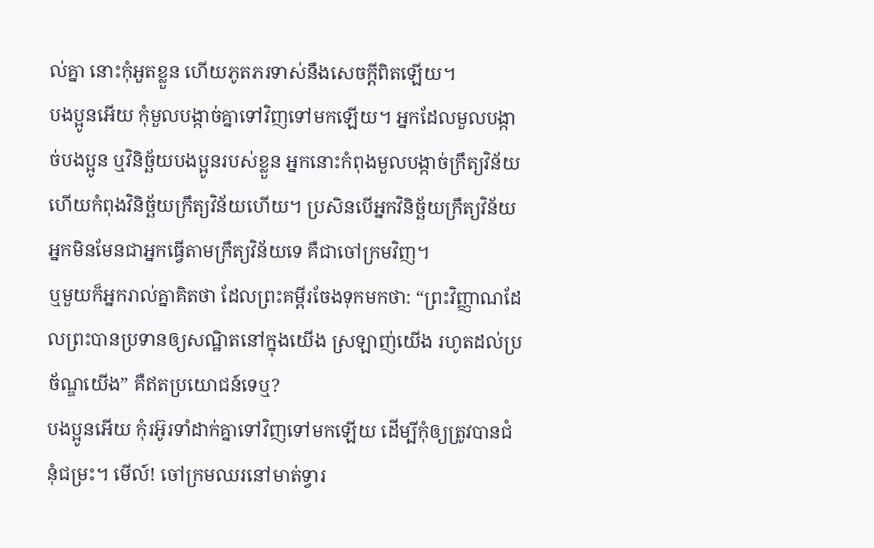ល់គ្នា នោះកុំអួតខ្លួន ហើយភូតភរទាស់នឹងសេចក្ដីពិតឡើយ។
បងប្អូនអើយ កុំមួលបង្កាច់គ្នាទៅវិញទៅមកឡើយ។ អ្នកដែលមួលបង្កាច់បងប្អូន ឬវិនិច្ឆ័យបងប្អូនរបស់ខ្លួន អ្នកនោះកំពុងមួលបង្កាច់ក្រឹត្យវិន័យ ហើយកំពុងវិនិច្ឆ័យក្រឹត្យវិន័យហើយ។ ប្រសិនបើអ្នកវិនិច្ឆ័យក្រឹត្យវិន័យ អ្នកមិនមែនជាអ្នកធ្វើតាមក្រឹត្យវិន័យទេ គឺជាចៅក្រមវិញ។
ឬមួយក៏អ្នករាល់គ្នាគិតថា ដែលព្រះគម្ពីរចែងទុកមកថា: “ព្រះវិញ្ញាណដែលព្រះបានប្រទានឲ្យសណ្ឋិតនៅក្នុងយើង ស្រឡាញ់យើង រហូតដល់ប្រច័ណ្ឌយើង” គឺឥតប្រយោជន៍ទេឬ?
បងប្អូនអើយ កុំរអ៊ូរទាំដាក់គ្នាទៅវិញទៅមកឡើយ ដើម្បីកុំឲ្យត្រូវបានជំនុំជម្រះ។ មើល៍! ចៅក្រមឈរនៅមាត់ទ្វារ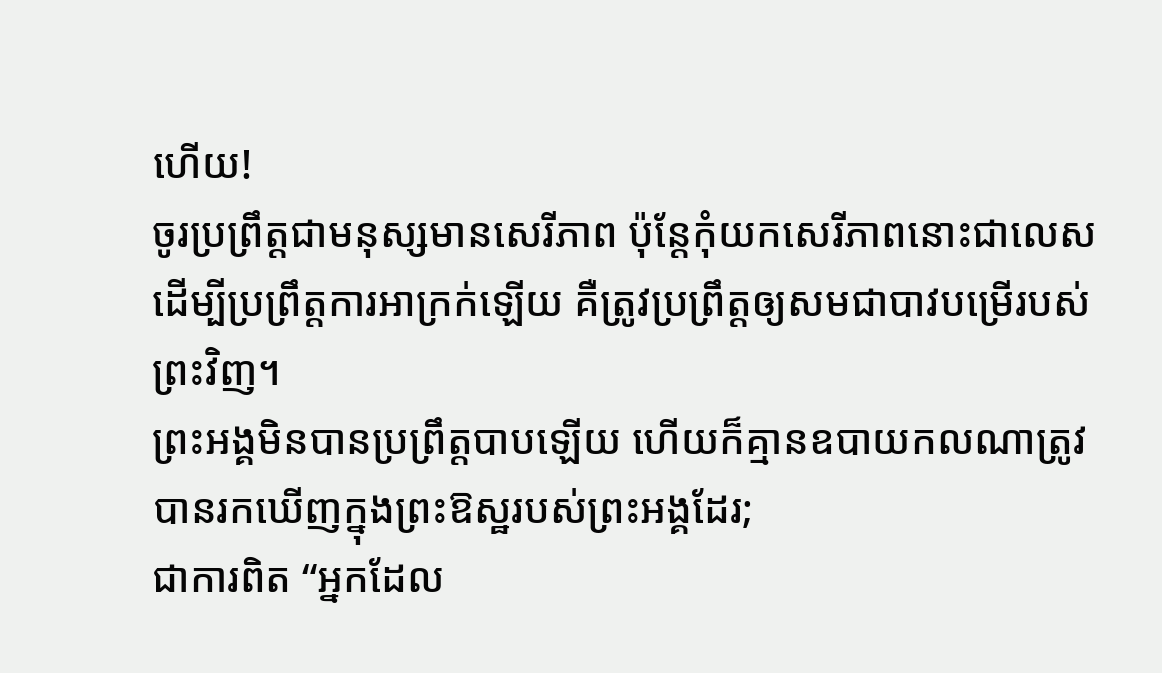ហើយ!
ចូរប្រព្រឹត្តជាមនុស្សមានសេរីភាព ប៉ុន្តែកុំយកសេរីភាពនោះជាលេសដើម្បីប្រព្រឹត្តការអាក្រក់ឡើយ គឺត្រូវប្រព្រឹត្តឲ្យសមជាបាវបម្រើរបស់ព្រះវិញ។
ព្រះអង្គមិនបានប្រព្រឹត្តបាបឡើយ ហើយក៏គ្មានឧបាយកលណាត្រូវបានរកឃើញក្នុងព្រះឱស្ឋរបស់ព្រះអង្គដែរ;
ជាការពិត “អ្នកដែល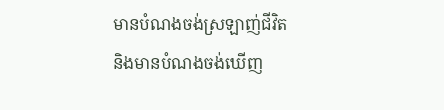មានបំណងចង់ស្រឡាញ់ជីវិត និងមានបំណងចង់ឃើញ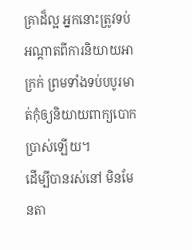គ្រាដ៏ល្អ អ្នកនោះត្រូវទប់អណ្ដាតពីការនិយាយអាក្រក់ ព្រមទាំងទប់បបូរមាត់កុំឲ្យនិយាយពាក្យបោកប្រាស់ឡើយ។
ដើម្បីបានរស់នៅ មិនមែនតា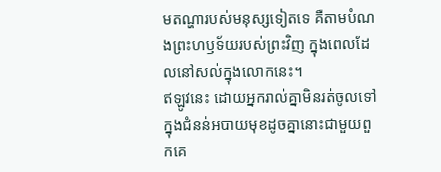មតណ្ហារបស់មនុស្សទៀតទេ គឺតាមបំណងព្រះហឫទ័យរបស់ព្រះវិញ ក្នុងពេលដែលនៅសល់ក្នុងលោកនេះ។
ឥឡូវនេះ ដោយអ្នករាល់គ្នាមិនរត់ចូលទៅក្នុងជំនន់អបាយមុខដូចគ្នានោះជាមួយពួកគេ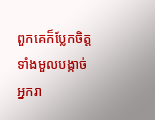ពួកគេក៏ប្លែកចិត្ត ទាំងមួលបង្កាច់អ្នករា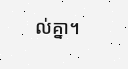ល់គ្នា។